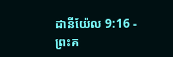ដានីយ៉ែល 9:16 - ព្រះគ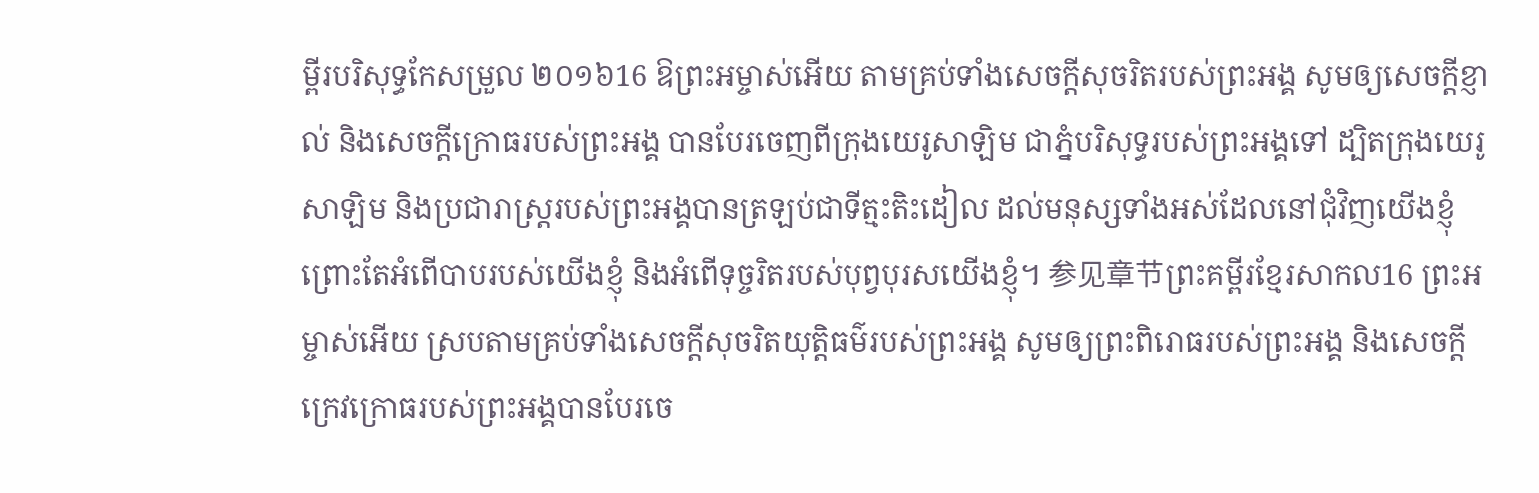ម្ពីរបរិសុទ្ធកែសម្រួល ២០១៦16 ឱព្រះអម្ចាស់អើយ តាមគ្រប់ទាំងសេចក្ដីសុចរិតរបស់ព្រះអង្គ សូមឲ្យសេចក្ដីខ្ញាល់ និងសេចក្ដីក្រោធរបស់ព្រះអង្គ បានបែរចេញពីក្រុងយេរូសាឡិម ជាភ្នំបរិសុទ្ធរបស់ព្រះអង្គទៅ ដ្បិតក្រុងយេរូសាឡិម និងប្រជារាស្ត្ររបស់ព្រះអង្គបានត្រឡប់ជាទីត្មះតិះដៀល ដល់មនុស្សទាំងអស់ដែលនៅជុំវិញយើងខ្ញុំ ព្រោះតែអំពើបាបរបស់យើងខ្ញុំ និងអំពើទុច្ចរិតរបស់បុព្វបុរសយើងខ្ញុំ។ 参见章节ព្រះគម្ពីរខ្មែរសាកល16 ព្រះអម្ចាស់អើយ ស្របតាមគ្រប់ទាំងសេចក្ដីសុចរិតយុត្តិធម៌របស់ព្រះអង្គ សូមឲ្យព្រះពិរោធរបស់ព្រះអង្គ និងសេចក្ដីក្រេវក្រោធរបស់ព្រះអង្គបានបែរចេ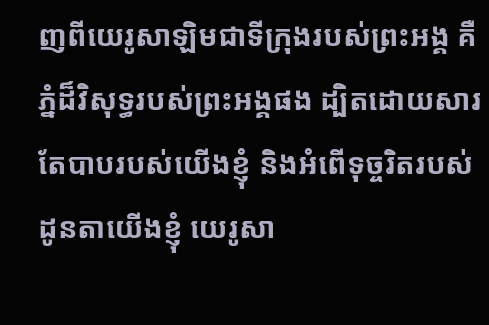ញពីយេរូសាឡិមជាទីក្រុងរបស់ព្រះអង្គ គឺភ្នំដ៏វិសុទ្ធរបស់ព្រះអង្គផង ដ្បិតដោយសារតែបាបរបស់យើងខ្ញុំ និងអំពើទុច្ចរិតរបស់ដូនតាយើងខ្ញុំ យេរូសា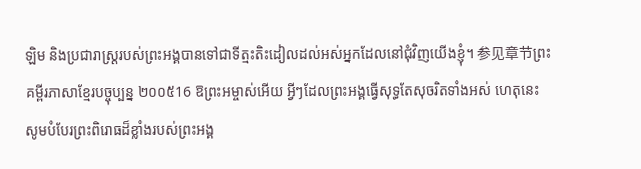ឡិម និងប្រជារាស្ត្ររបស់ព្រះអង្គបានទៅជាទីត្មះតិះដៀលដល់អស់អ្នកដែលនៅជុំវិញយើងខ្ញុំ។ 参见章节ព្រះគម្ពីរភាសាខ្មែរបច្ចុប្បន្ន ២០០៥16 ឱព្រះអម្ចាស់អើយ អ្វីៗដែលព្រះអង្គធ្វើសុទ្ធតែសុចរិតទាំងអស់ ហេតុនេះ សូមបំបែរព្រះពិរោធដ៏ខ្លាំងរបស់ព្រះអង្គ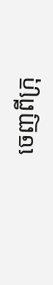ចេញពីក្រុ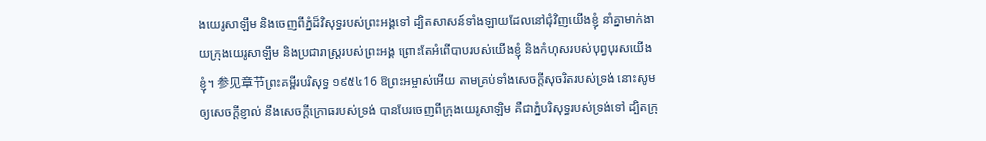ងយេរូសាឡឹម និងចេញពីភ្នំដ៏វិសុទ្ធរបស់ព្រះអង្គទៅ ដ្បិតសាសន៍ទាំងឡាយដែលនៅជុំវិញយើងខ្ញុំ នាំគ្នាមាក់ងាយក្រុងយេរូសាឡឹម និងប្រជារាស្ត្ររបស់ព្រះអង្គ ព្រោះតែអំពើបាបរបស់យើងខ្ញុំ និងកំហុសរបស់បុព្វបុរសយើងខ្ញុំ។ 参见章节ព្រះគម្ពីរបរិសុទ្ធ ១៩៥៤16 ឱព្រះអម្ចាស់អើយ តាមគ្រប់ទាំងសេចក្ដីសុចរិតរបស់ទ្រង់ នោះសូមឲ្យសេចក្ដីខ្ញាល់ នឹងសេចក្ដីក្រោធរបស់ទ្រង់ បានបែរចេញពីក្រុងយេរូសាឡិម គឺជាភ្នំបរិសុទ្ធរបស់ទ្រង់ទៅ ដ្បិតក្រុ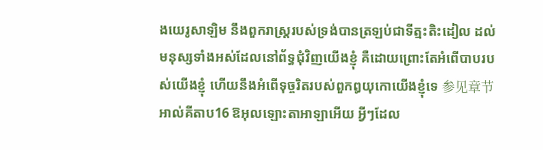ងយេរូសាឡិម នឹងពួករាស្ត្ររបស់ទ្រង់បានត្រឡប់ជាទីត្មះតិះដៀល ដល់មនុស្សទាំងអស់ដែលនៅព័ទ្ធជុំវិញយើងខ្ញុំ គឺដោយព្រោះតែអំពើបាបរបស់យើងខ្ញុំ ហើយនឹងអំពើទុច្ចរិតរបស់ពួកឰយុកោយើងខ្ញុំទេ 参见章节អាល់គីតាប16 ឱអុលឡោះតាអាឡាអើយ អ្វីៗដែល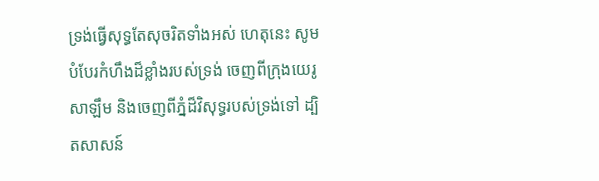ទ្រង់ធ្វើសុទ្ធតែសុចរិតទាំងអស់ ហេតុនេះ សូមបំបែរកំហឹងដ៏ខ្លាំងរបស់ទ្រង់ ចេញពីក្រុងយេរូសាឡឹម និងចេញពីភ្នំដ៏វិសុទ្ធរបស់ទ្រង់ទៅ ដ្បិតសាសន៍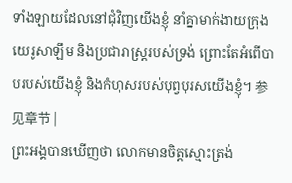ទាំងឡាយដែលនៅជុំវិញយើងខ្ញុំ នាំគ្នាមាក់ងាយក្រុងយេរូសាឡឹម និងប្រជារាស្ត្ររបស់ទ្រង់ ព្រោះតែអំពើបាបរបស់យើងខ្ញុំ និងកំហុសរបស់បុព្វបុរសយើងខ្ញុំ។ 参见章节 |
ព្រះអង្គបានឃើញថា លោកមានចិត្តស្មោះត្រង់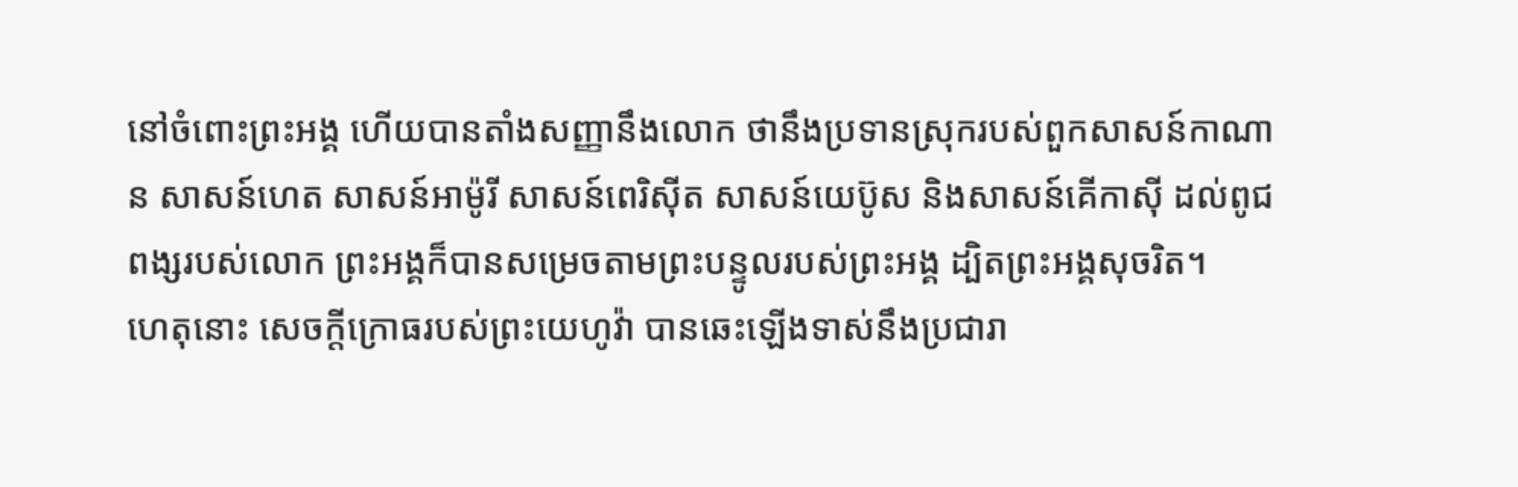នៅចំពោះព្រះអង្គ ហើយបានតាំងសញ្ញានឹងលោក ថានឹងប្រទានស្រុករបស់ពួកសាសន៍កាណាន សាសន៍ហេត សាសន៍អាម៉ូរី សាសន៍ពេរិស៊ីត សាសន៍យេប៊ូស និងសាសន៍គើកាស៊ី ដល់ពូជពង្សរបស់លោក ព្រះអង្គក៏បានសម្រេចតាមព្រះបន្ទូលរបស់ព្រះអង្គ ដ្បិតព្រះអង្គសុចរិត។
ហេតុនោះ សេចក្ដីក្រោធរបស់ព្រះយេហូវ៉ា បានឆេះឡើងទាស់នឹងប្រជារា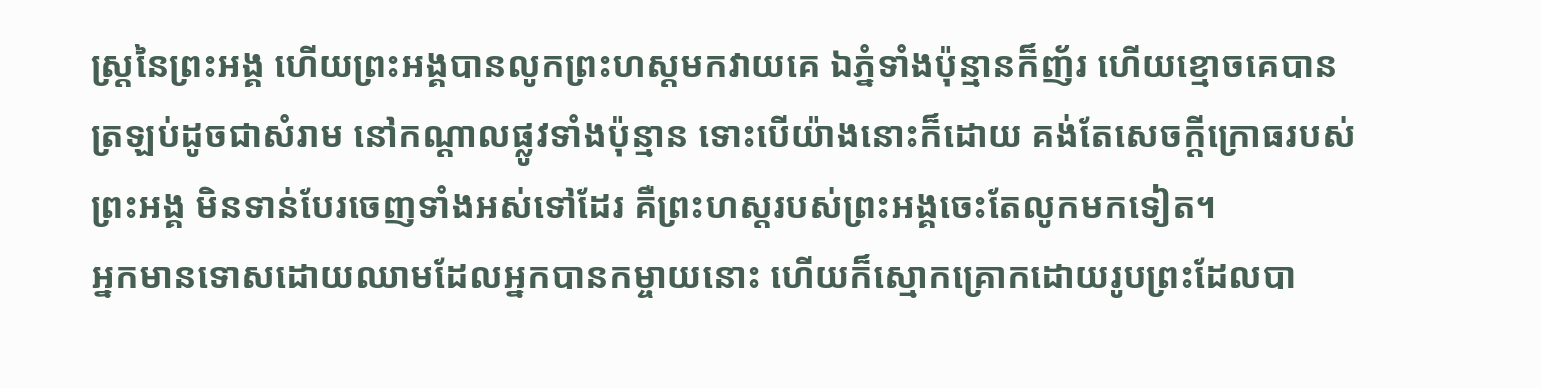ស្ត្រនៃព្រះអង្គ ហើយព្រះអង្គបានលូកព្រះហស្តមកវាយគេ ឯភ្នំទាំងប៉ុន្មានក៏ញ័រ ហើយខ្មោចគេបានត្រឡប់ដូចជាសំរាម នៅកណ្ដាលផ្លូវទាំងប៉ុន្មាន ទោះបើយ៉ាងនោះក៏ដោយ គង់តែសេចក្ដីក្រោធរបស់ព្រះអង្គ មិនទាន់បែរចេញទាំងអស់ទៅដែរ គឺព្រះហស្តរបស់ព្រះអង្គចេះតែលូកមកទៀត។
អ្នកមានទោសដោយឈាមដែលអ្នកបានកម្ចាយនោះ ហើយក៏ស្មោកគ្រោកដោយរូបព្រះដែលបា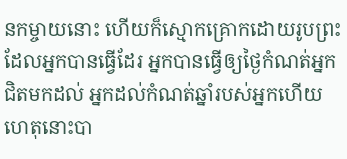នកម្ចាយនោះ ហើយក៏ស្មោកគ្រោកដោយរូបព្រះដែលអ្នកបានធ្វើដែរ អ្នកបានធ្វើឲ្យថ្ងៃកំណត់អ្នកជិតមកដល់ អ្នកដល់កំណត់ឆ្នាំរបស់អ្នកហើយ ហេតុនោះបា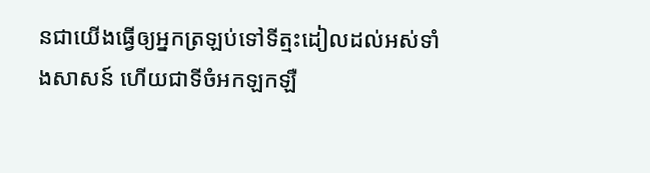នជាយើងធ្វើឲ្យអ្នកត្រឡប់ទៅទីត្មះដៀលដល់អស់ទាំងសាសន៍ ហើយជាទីចំអកឡកឡឺ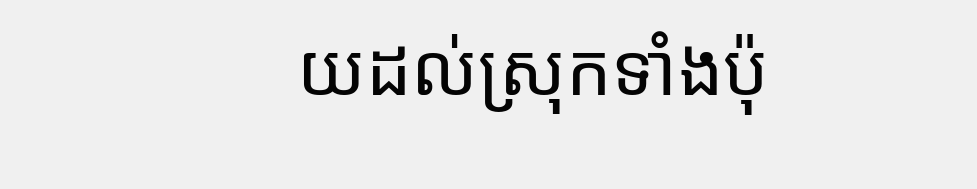យដល់ស្រុកទាំងប៉ុ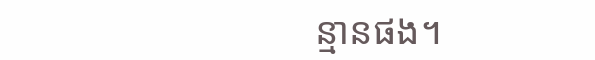ន្មានផង។